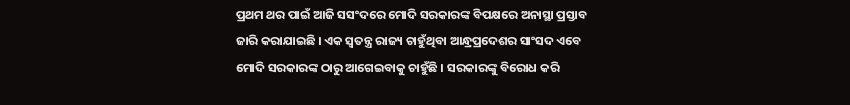ପ୍ରଥମ ଥର ପାଇଁ ଆଜି ସସଂଦରେ ମୋଦି ସରକାରଙ୍କ ବିପକ୍ଷରେ ଅନାସ୍ଥା ପ୍ରସ୍ତାବ ଜାରି କରାଯାଇଛି । ଏକ ସ୍ୱତନ୍ତ୍ର ରାଜ୍ୟ ଚାହୁଁଥିବା ଆନ୍ଧ୍ରପ୍ରଦେଶର ସାଂସଦ ଏବେ ମୋଦି ସରକାରଙ୍କ ଠାରୁ ଆଗେଇବାକୁ ଚାହୁଁଛି । ସରକାରଙ୍କୁ ବିରୋଧ କରି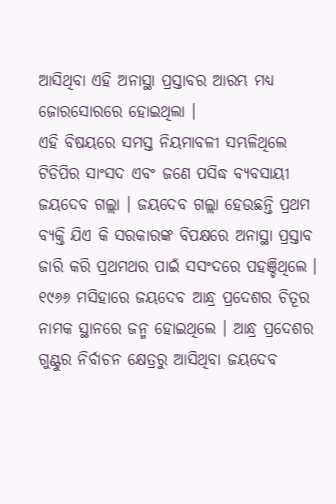ଆସିଥିବା ଏହି ଅନାସ୍ଥା ପ୍ରସ୍ତାବର ଆରମ୍ଭ ମଧ୍ୟ ଜୋରସୋରରେ ହୋଇଥିଲା ।
ଏହି ବିଷୟରେ ସମସ୍ତ ନିୟମାବଳୀ ସମ୍ଭଳିଥିଲେ ଟିଡିପିର ସାଂସଦ ଏବଂ ଜଣେ ପସିଦ୍ଧ ବ୍ୟବସାୟୀ ଜୟଦେବ ଗଲ୍ଲା । ଜୟଦେବ ଗଲ୍ଲା ହେଉଛନ୍ତି ପ୍ରଥମ ବ୍ୟକ୍ତି ଯିଏ କି ସରକାରଙ୍କ ବିପକ୍ଷରେ ଅନାସ୍ଥା ପ୍ରସ୍ତାବ ଜାରି କରି ପ୍ରଥମଥର ପାଇଁ ସସଂଦରେ ପହଞ୍ଚିଥିଲେ ।
୧୯୬୬ ମସିହାରେ ଜୟଦେବ ଆନ୍ଧ୍ର ପ୍ରଦେଶର ଚିତୂର ନାମକ ସ୍ଥାନରେ ଜନ୍ମ ହୋଇଥିଲେ । ଆନ୍ଧ୍ର ପ୍ରଦେଶର ଗୁଣ୍ଟୁର ନିର୍ବାଚନ କ୍ଷେତ୍ରରୁ ଆସିଥିବା ଜୟଦେବ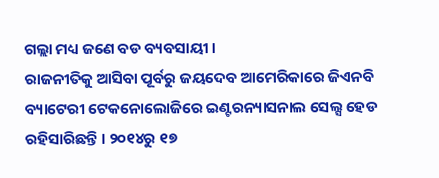ଗଲ୍ଲା ମଧ୍ୟ ଜଣେ ବଡ ବ୍ୟବସାୟୀ ।
ରାଜନୀତିକୁ ଆସିବା ପୂର୍ବରୁ ଜୟଦେବ ଆମେରିକାରେ ଜିଏନବି ବ୍ୟାଟେରୀ ଟେକନୋଲୋଜିରେ ଇଣ୍ଟରନ୍ୟାସନାଲ ସେଲ୍ସ ହେଡ ରହିସାରିଛନ୍ତି । ୨୦୧୪ରୁ ୧୭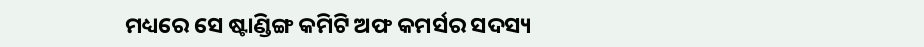ମଧ୍ୟରେ ସେ ଷ୍ଟାଣ୍ଡିଙ୍ଗ କମିଟି ଅଫ କମର୍ସର ସଦସ୍ୟ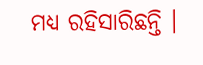ମଧ୍ୟ ରହିସାରିଛନ୍ତି ।